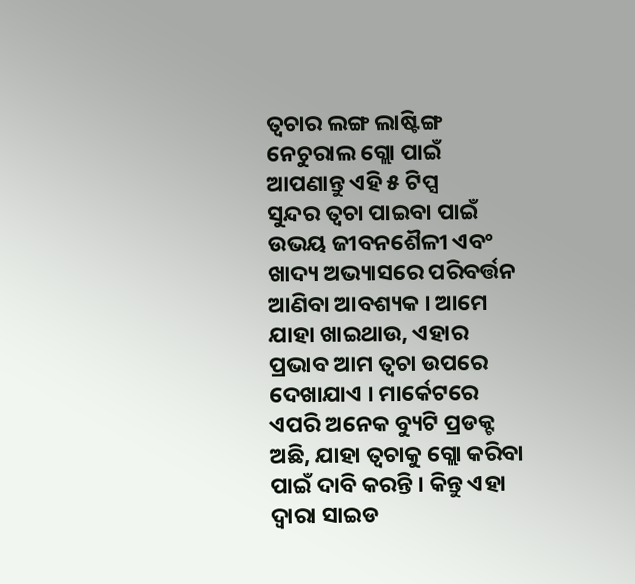ତ୍ୱଚାର ଲଙ୍ଗ ଲାଷ୍ଟିଙ୍ଗ ନେଚୁରାଲ ଗ୍ଲୋ ପାଇଁ ଆପଣାନ୍ତୁ ଏହି ୫ ଟିପ୍ସ
ସୁନ୍ଦର ତ୍ୱଚା ପାଇବା ପାଇଁ ଉଭୟ ଜୀବନଶୈଳୀ ଏବଂ ଖାଦ୍ୟ ଅଭ୍ୟାସରେ ପରିବର୍ତ୍ତନ ଆଣିବା ଆବଶ୍ୟକ । ଆମେ ଯାହା ଖାଇଥାଉ, ଏହାର ପ୍ରଭାବ ଆମ ତ୍ୱଚା ଉପରେ ଦେଖାଯାଏ । ମାର୍କେଟରେ ଏପରି ଅନେକ ବ୍ୟୁଟି ପ୍ରଡକ୍ଟ ଅଛି, ଯାହା ତ୍ୱଚାକୁ ଗ୍ଲୋ କରିବା ପାଇଁ ଦାବି କରନ୍ତି । କିନ୍ତୁ ଏହା ଦ୍ୱାରା ସାଇଡ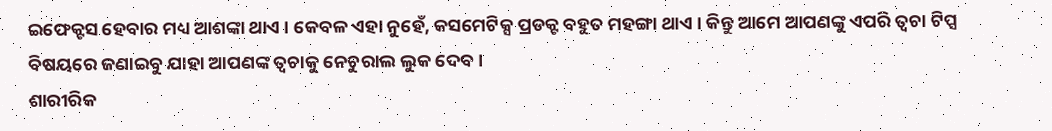ଇଫେକ୍ଟସ ହେବାର ମଧ୍ୟ ଆଶଙ୍କା ଥାଏ । କେବଳ ଏହା ନୁହେଁ, କସମେଟିକ୍ସ ପ୍ରଡକ୍ଟ ବହୁତ ମହଙ୍ଗା ଥାଏ । କିନ୍ତୁ ଆମେ ଆପଣଙ୍କୁ ଏପରି ତ୍ୱଚା ଟିପ୍ସ ବିଷୟରେ ଜଣାଇବୁ ଯାହା ଆପଣଙ୍କ ତ୍ୱଚାକୁ ନେଚୁରାଲ ଲୁକ ଦେବ ।
ଶାରୀରିକ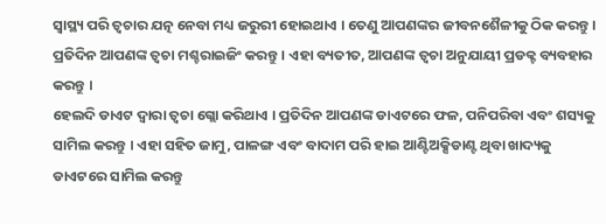ସ୍ୱାସ୍ଥ୍ୟ ପରି ତ୍ୱଚାର ଯତ୍ନ ନେବା ମଧ୍ୟ ଜରୁରୀ ହୋଇଥାଏ । ତେଣୁ ଆପଣଙ୍କର ଜୀବନଶୈଳୀକୁ ଠିକ କରନ୍ତୁ । ପ୍ରତିଦିନ ଆପଣଙ୍କ ତ୍ୱଚା ମଶ୍ଚରାଇଜିଂ କରନ୍ତୁ । ଏହା ବ୍ୟତୀତ, ଆପଣଙ୍କ ତ୍ୱଚା ଅନୁଯାୟୀ ପ୍ରଡକ୍ଟ ବ୍ୟବହାର କରନ୍ତୁ ।
ହେଲଦି ଡାଏଟ ଦ୍ୱାରା ତ୍ୱଚା ଗ୍ଲୋ କରିଥାଏ । ପ୍ରତିଦିନ ଆପଣଙ୍କ ଡାଏଟରେ ଫଳ, ପନିପରିବା ଏବଂ ଶସ୍ୟକୁ ସାମିଲ କରନ୍ତୁ । ଏହା ସହିତ ଜାମୁ, ପାଳଙ୍ଗ ଏବଂ ବାଦାମ ପରି ହାଇ ଆଣ୍ଟିଅକ୍ସିଡାଣ୍ଟ ଥିବା ଖାଦ୍ୟକୁ ଡାଏଟରେ ସାମିଲ କରନ୍ତୁ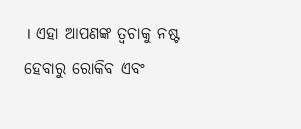। ଏହା ଆପଣଙ୍କ ତ୍ୱଚାକୁ ନଷ୍ଟ ହେବାରୁ ରୋକିବ ଏବଂ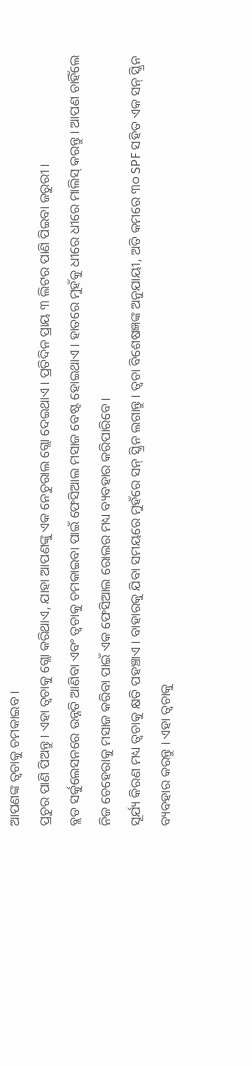ଆପଣଙ୍କ ତ୍ୱଚାକୁ ଚମକାଇବ ।
ପ୍ରଚୁର ପାଣି ପିଅନ୍ତୁ । ଏହା ତ୍ୱଚାକୁ ଗ୍ଲୋ କରିଥାଏ, ଯାହା ଆପଣଙ୍କୁ ଏକ ନେଚୁରାଲ ଗ୍ଲୋ ଦେଇଥାଏ । ପ୍ରତିଦିନ ପ୍ରାୟ ୩ ଲିଟର ପାଣି ପିଇବା ଜରୁରୀ ।
ବ୍ଲଡ ସର୍କୁଲେସନରେ ଉନ୍ନତି ଆଣିବା ଏବଂ ତ୍ୱଚାକୁ ଚମକାଇବା ପାଇଁ ଫେସିଆଲ ମସାଜ ବେଷ୍ଟ ହୋଇଥାଏ । ହାତରେ ମୁହଁକୁ ଧୀରେ ଧୀରେ ମାଲିସ୍ କରନ୍ତୁ । ଆପଣ ଚାହିଁଲେ ନିଜ ଚେହେରାକୁ ମସାଜ କରିବା ପାଇଁ ଏକ ଫେସିଆଲ ରୋଲର ମଧ୍ୟ ବ୍ୟବହାର କରିପାରିବେ ।
ସୂର୍ଯ୍ୟ କିରଣ ମଧ୍ୟ ତ୍ୱଚାକୁ କ୍ଷତି ପହଞ୍ଚାଏ । ବାହାରକୁ ଯିବା ସମୟରେ ମୁହଁରେ ସନ୍ ସ୍କ୍ରିନ ଲଗାନ୍ତୁ । ତ୍ୱଚା ବିଶେଷଜ୍ଞଙ୍କ ଅନୁଯାୟୀ, ଅତି କମରେ ୩୦ SPF ସହିତ ଏକ ସନ୍ ସ୍କ୍ରିନ ବ୍ୟବହାର କରନ୍ତୁ । ଏହା ତ୍ୱଚାକୁ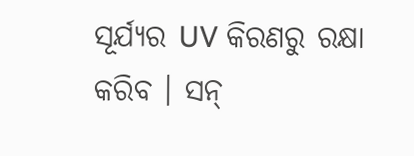ସୂର୍ଯ୍ୟର UV କିରଣରୁ ରକ୍ଷା କରିବ । ସନ୍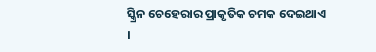ସ୍କ୍ରିନ ଚେହେରାର ପ୍ରାକୃତିକ ଚମକ ଦେଇଥାଏ ।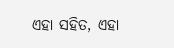ଏହା ସହିତ, ଏହା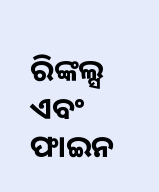ରିଙ୍କଲ୍ସ ଏବଂ ଫାଇନ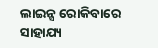ଲାଇନ୍ସ ରୋକିବାରେ ସାହାଯ୍ୟ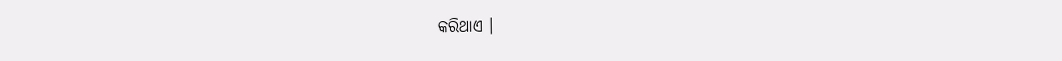କରିଥାଏ ।